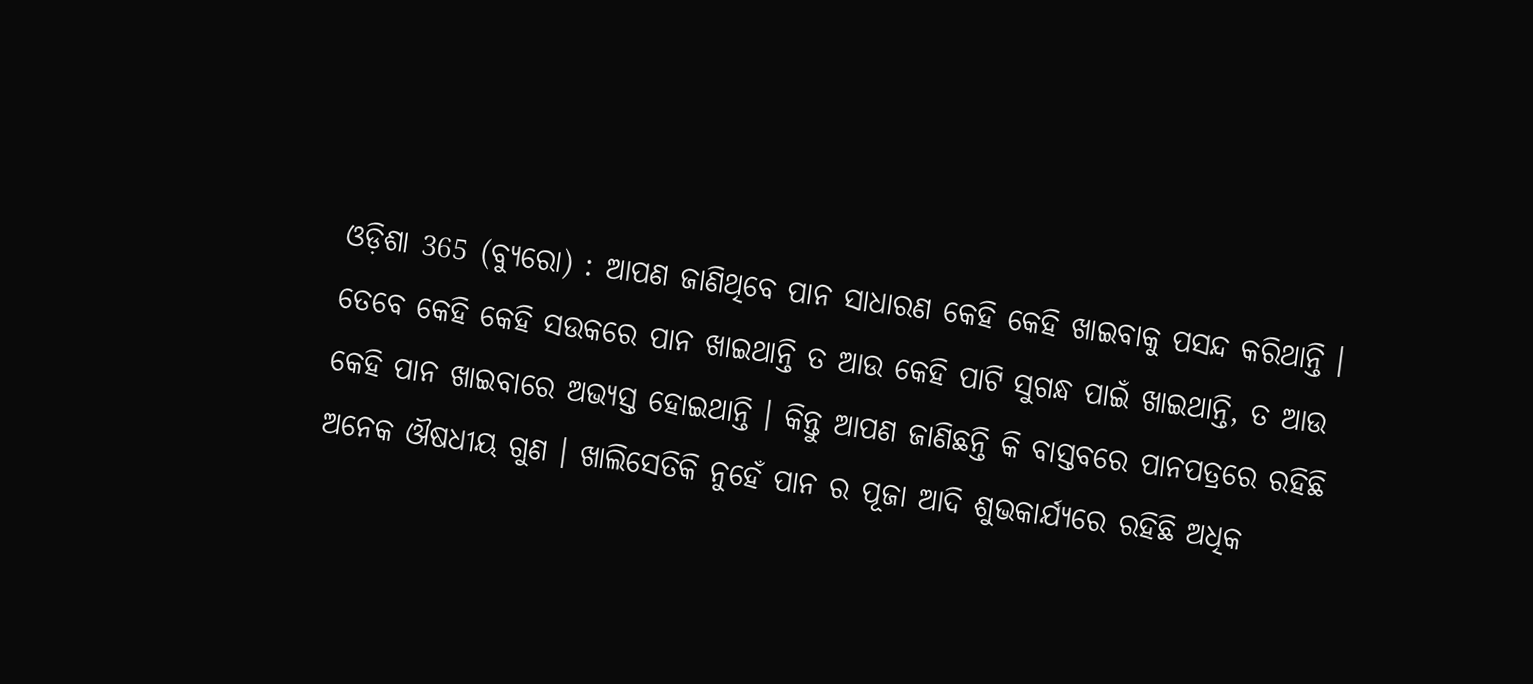ଓଡ଼ିଶା 365 (ବ୍ୟୁରୋ) : ଆପଣ ଜାଣିଥିବେ ପାନ ସାଧାରଣ କେହି କେହି ଖାଇବାକୁ ପସନ୍ଦ କରିଥାନ୍ତି । ତେବେ କେହି କେହି ସଉକରେ ପାନ ଖାଇଥାନ୍ତି ତ ଆଉ କେହି ପାଟି ସୁଗନ୍ଧ ପାଇଁ ଖାଇଥାନ୍ତି, ତ ଆଉ କେହି ପାନ ଖାଇବାରେ ଅଭ୍ୟସ୍ତ ହୋଇଥାନ୍ତି । କିନ୍ତୁ ଆପଣ ଜାଣିଛନ୍ତି କି ବାସ୍ତବରେ ପାନପତ୍ରରେ ରହିଛି ଅନେକ ଔଷଧୀୟ ଗୁଣ । ଖାଲିସେତିକି ନୁହେଁ ପାନ ର ପୂଜା ଆଦି ଶୁଭକାର୍ଯ୍ୟରେ ରହିଛି ଅଧିକ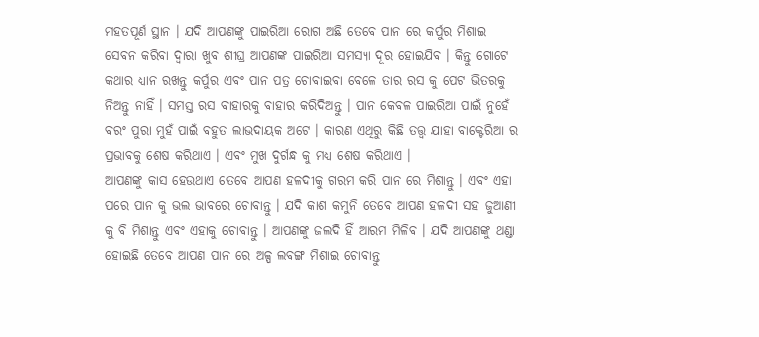ମହତପୂର୍ଣ ସ୍ଥାନ । ଯଦି ଆପଣଙ୍କୁ ପାଇରିଆ ରୋଗ ଅଛି ତେବେ ପାନ ରେ କର୍ପୁର ମିଶାଇ ସେବନ କରିବା ଦ୍ଵାରା ଖୁବ ଶୀଘ୍ର ଆପଣଙ୍କ ପାଇରିଆ ସମସ୍ୟା ଦୂର ହୋଇଯିବ । କିନ୍ତୁ ଗୋଟେ କଥାର ଧ୍ୟାନ ରଖନ୍ତୁ କର୍ପୁର ଏବଂ ପାନ ପତ୍ର ଚୋବାଇବା ବେଳେ ତାର ରସ କୁ ପେଟ ଭିତରକୁ ନିଅନ୍ତୁ ନାହିଁ । ସମସ୍ତ ରସ ବାହାରକୁ ବାହାର କରିଦିଅନ୍ତୁ । ପାନ କେବଳ ପାଇରିଆ ପାଇଁ ନୁହେଁ ବରଂ ପୁରା ମୁହଁ ପାଇଁ ବହୁତ ଲାଭଦାୟକ ଅଟେ । କାରଣ ଏଥିରୁ କିଛି ତତ୍ତ୍ଵ ଯାହା ବାକ୍ଟେରିଆ ର ପ୍ରଭାବକୁ ଶେଷ କରିଥାଏ । ଏବଂ ମୁଖ ଦୁର୍ଗନ୍ଧ କୁ ମଧ୍ୟ ଶେଷ କରିଥାଏ ।
ଆପଣଙ୍କୁ କାସ ହେଉଥାଏ ତେବେ ଆପଣ ହଳଦୀକୁ ଗରମ କରି ପାନ ରେ ମିଶାନ୍ତୁ । ଏବଂ ଏହା ପରେ ପାନ କୁ ଭଲ ଭାବରେ ଚୋବାନ୍ତୁ । ଯଦି କାଶ କମୁନି ତେବେ ଆପଣ ହଳଦୀ ସହ ଜୁଆଣୀ କୁ ବି ମିଶାନ୍ତୁ ଏବଂ ଏହାକୁ ଚୋବାନ୍ତୁ । ଆପଣଙ୍କୁ ଜଲଦି ହିଁ ଆରମ ମିଳିବ । ଯଦି ଆପଣଙ୍କୁ ଥଣ୍ଡା ହୋଇଛି ତେବେ ଆପଣ ପାନ ରେ ଅଳ୍ପ ଲବଙ୍ଗ ମିଶାଇ ଚୋବାନ୍ତୁ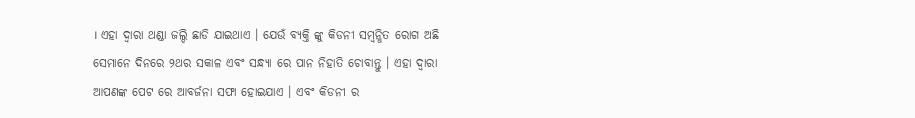। ଏହା ଦ୍ଵାରା ଥଣ୍ଡା ଜଲ୍ଦି ଛାଡି ଯାଇଥାଏ । ଯେଉଁ ବ୍ୟକ୍ତି ଙ୍କୁ କିଡନୀ ସମ୍ବନ୍ଧିତ ରୋଗ ଅଛି ସେମାନେ ଦିନରେ ୨ଥର ସକାଳ ଏବଂ ସନ୍ଧ୍ୟା ରେ ପାନ ନିହାତି ଚୋବାନ୍ତୁ । ଏହା ଦ୍ଵାରା ଆପଣଙ୍କ ପେଟ ରେ ଆବର୍ଜନା ସଫା ହୋଇଯାଏ । ଏବଂ କିଡନୀ ର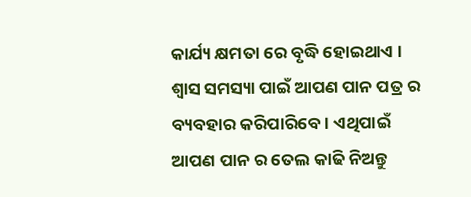କାର୍ଯ୍ୟ କ୍ଷମତା ରେ ବୃଦ୍ଧି ହୋଇଥାଏ ।
ଶ୍ଵାସ ସମସ୍ୟା ପାଇଁ ଆପଣ ପାନ ପତ୍ର ର ବ୍ୟବହାର କରିପାରିବେ । ଏଥିପାଇଁ ଆପଣ ପାନ ର ତେଲ କାଢି ନିଅନ୍ତୁ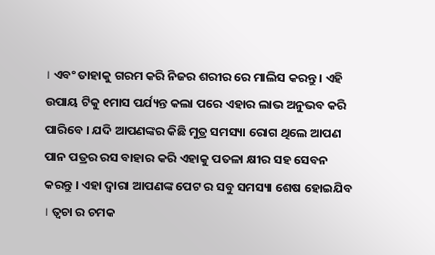। ଏବଂ ତାହାକୁ ଗରମ କରି ନିଜର ଶରୀର ରେ ମାଲିସ କରନ୍ତୁ । ଏହି ଉପାୟ ଟିକୁ ୧ମାସ ପର୍ଯ୍ୟନ୍ତ କଲା ପରେ ଏହାର ଲାଭ ଅନୁଭବ କରି ପାରିବେ । ଯଦି ଆପଣଙ୍କର କିଛି ମୁତ୍ର ସମସ୍ୟା ରୋଗ ଥିଲେ ଆପଣ ପାନ ପତ୍ରର ରସ ବାହାର କରି ଏହାକୁ ପତଳା କ୍ଷୀର ସହ ସେବନ କରନ୍ତୁ । ଏହା ଦ୍ଵାରା ଆପଣଙ୍କ ପେଟ ର ସବୁ ସମସ୍ୟା ଶେଷ ହୋଇଯିବ । ତ୍ଵଚା ର ଚମକ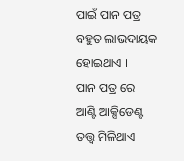ପାଇଁ ପାନ ପତ୍ର ବହୁତ ଲାଭଦାୟକ ହୋଇଥାଏ ।
ପାନ ପତ୍ର ରେ ଆଣ୍ଟି ଆକ୍ସିଡେଣ୍ଟ ତତ୍ତ୍ଵ ମିଳିଥାଏ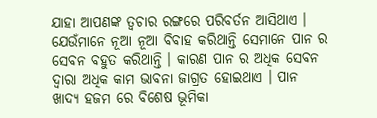ଯାହା ଆପଣଙ୍କ ତ୍ଵଚାର ରଙ୍ଗରେ ପରିବର୍ତନ ଆସିଥାଏ । ଯେଉଁମାନେ ନୂଆ ନୂଆ ବିବାହ କରିଥାନ୍ତି ସେମାନେ ପାନ ର ସେବନ ବହୁତ କରିଥାନ୍ତି । କାରଣ ପାନ ର ଅଧିକ ସେବନ ଦ୍ଵାରା ଅଧିକ କାମ ଭାବନା ଜାଗ୍ରତ ହୋଇଥାଏ । ପାନ ଖାଦ୍ୟ ହଜମ ରେ ବିଶେଷ ଭୂମିକା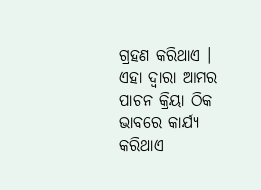ଗ୍ରହଣ କରିଥାଏ । ଏହା ଦ୍ଵାରା ଆମର ପାଚନ କ୍ରିୟା ଠିକ ଭାବରେ କାର୍ଯ୍ୟ କରିଥାଏ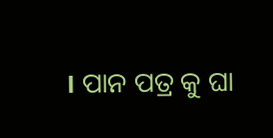। ପାନ ପତ୍ର କୁ ଘା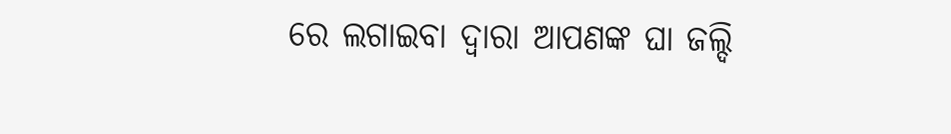ରେ ଲଗାଇବା ଦ୍ଵାରା ଆପଣଙ୍କ ଘା ଜଲ୍ଦି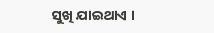ସୁଖି ଯାଇଥାଏ ।